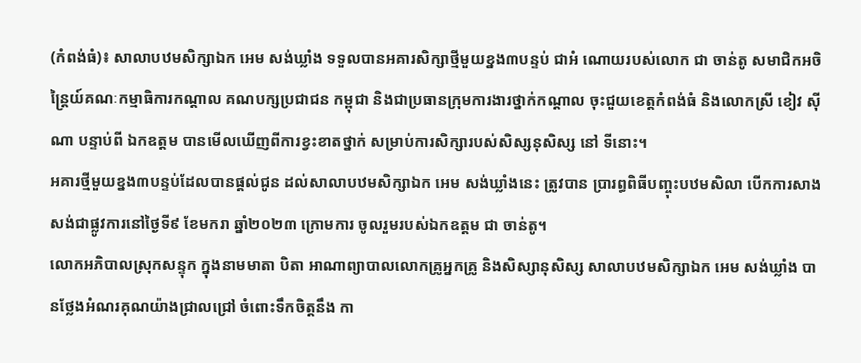(កំពង់ធំ)៖ សាលាបឋមសិក្សាឯក អេម សង់ឃ្លាំង ទទួលបានអគារសិក្សាថ្មីមួយខ្នង៣បន្ទប់ ជាអំ ណោយរបស់លោក ជា ចាន់តូ សមាជិកអចិន្ត្រៃយ៍គណៈកម្មាធិការកណ្តាល គណបក្សប្រជាជន កម្ពុជា និងជាប្រធានក្រុមការងារថ្នាក់កណ្តាល ចុះជួយខេត្តកំពង់ធំ និងលោកស្រី ខៀវ ស៊ីណា បន្ទាប់ពី ឯកឧត្តម បានមើលឃើញពីការខ្វះខាតថ្នាក់ សម្រាប់ការសិក្សារបស់សិស្សនុសិស្ស នៅ ទីនោះ។
អគារថ្មីមួយខ្នង៣បន្ទប់ដែលបានផ្ដល់ជូន ដល់សាលាបឋមសិក្សាឯក អេម សង់ឃ្លាំងនេះ ត្រូវបាន ប្រារព្ធពិធីបញ្ចុះបឋមសិលា បើកការសាងសង់ជាផ្លូវការនៅថ្ងៃទី៩ ខែមករា ឆ្នាំ២០២៣ ក្រោមការ ចូលរួមរបស់ឯកឧត្តម ជា ចាន់តូ។
លោកអភិបាលស្រុកសន្ទុក ក្នុងនាមមាតា បិតា អាណាព្យាបាលលោកគ្រូអ្នកគ្រូ និងសិស្សានុសិស្ស សាលាបឋមសិក្សាឯក អេម សង់ឃ្លាំង បានថ្លែងអំណរគុណយ៉ាងជ្រាលជ្រៅ ចំពោះទឹកចិត្តនឹង កា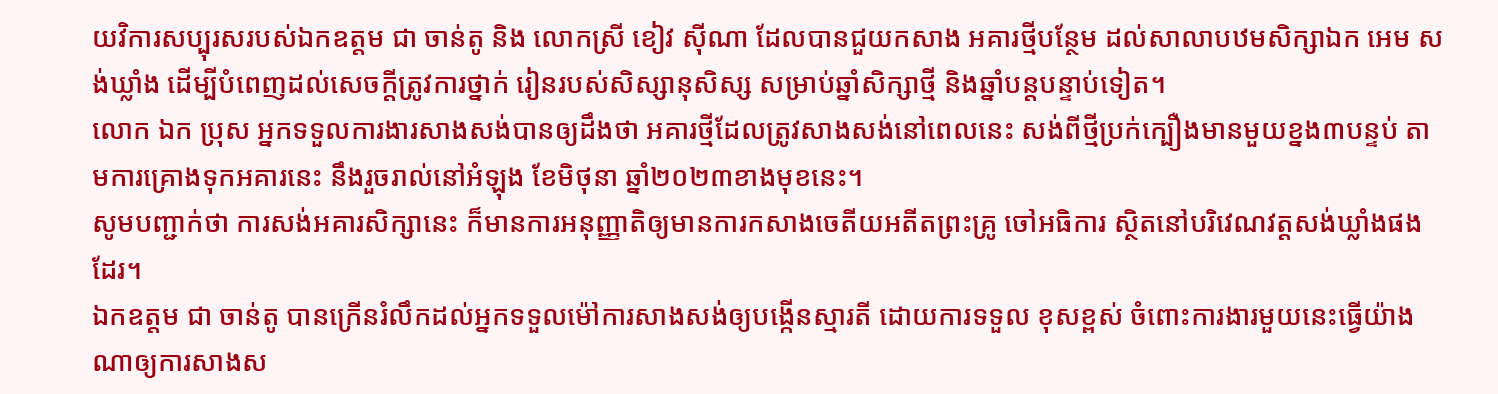យវិការសប្បុរសរបស់ឯកឧត្តម ជា ចាន់តូ និង លោកស្រី ខៀវ ស៊ីណា ដែលបានជួយកសាង អគារថ្មីបន្ថែម ដល់សាលាបឋមសិក្សាឯក អេម សង់ឃ្លាំង ដើម្បីបំពេញដល់សេចក្ដីត្រូវការថ្នាក់ រៀនរបស់សិស្សានុសិស្ស សម្រាប់ឆ្នាំសិក្សាថ្មី និងឆ្នាំបន្តបន្ទាប់ទៀត។
លោក ឯក ប្រុស អ្នកទទួលការងារសាងសង់បានឲ្យដឹងថា អគារថ្មីដែលត្រូវសាងសង់នៅពេលនេះ សង់ពីថ្មីប្រក់ក្បឿងមានមួយខ្នង៣បន្ទប់ តាមការគ្រោងទុកអគារនេះ នឹងរួចរាល់នៅអំឡុង ខែមិថុនា ឆ្នាំ២០២៣ខាងមុខនេះ។
សូមបញ្ជាក់ថា ការសង់អគារសិក្សានេះ ក៏មានការអនុញ្ញាតិឲ្យមានការកសាងចេតីយអតីតព្រះគ្រូ ចៅអធិការ ស្ថិតនៅបរិវេណវត្តសង់ឃ្លាំងផងដែរ។
ឯកឧត្តម ជា ចាន់តូ បានក្រើនរំលឹកដល់អ្នកទទួលម៉ៅការសាងសង់ឲ្យបង្កើនស្មារតី ដោយការទទួល ខុសខ្ពស់ ចំពោះការងារមួយនេះធ្វើយ៉ាងណាឲ្យការសាងស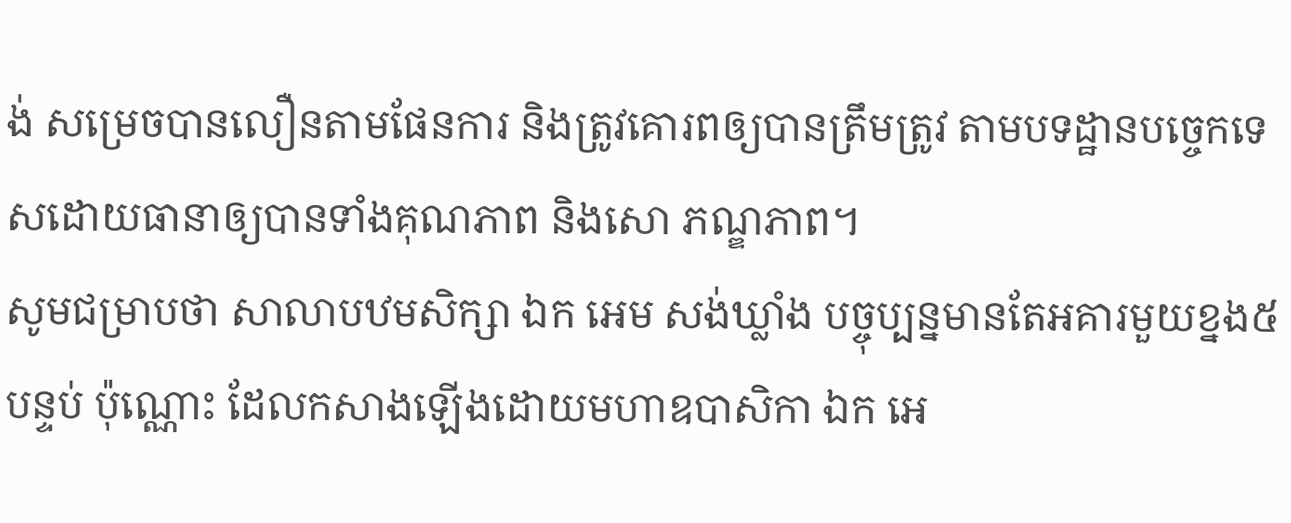ង់ សម្រេចបានលឿនតាមផែនការ និងត្រូវគោរពឲ្យបានត្រឹមត្រូវ តាមបទដ្ឋានបច្ចេកទេសដោយធានាឲ្យបានទាំងគុណភាព និងសោ ភណ្ឌភាព។
សូមជម្រាបថា សាលាបឋមសិក្សា ឯក អេម សង់ឃ្លាំង បច្ចុប្បន្នមានតែអគារមួយខ្នង៥បន្ទប់ ប៉ុណ្ណោះ ដែលកសាងឡើងដោយមហាឧបាសិកា ឯក អេ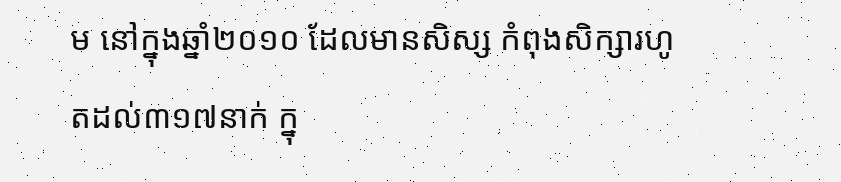ម នៅក្នុងឆ្នាំ២០១០ ដែលមានសិស្ស កំពុងសិក្សារហូតដល់៣១៧នាក់ ក្នុ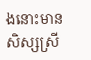ងនោះមានសិស្សស្រី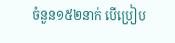ចំនួន១៥២នាក់ បើប្រៀប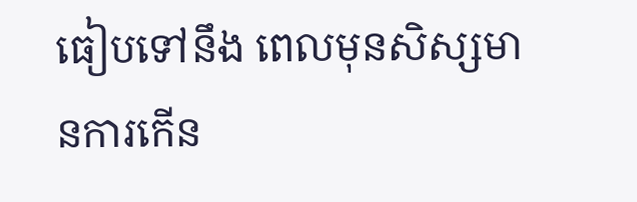ធៀបទៅនឹង ពេលមុនសិស្សមានការកើន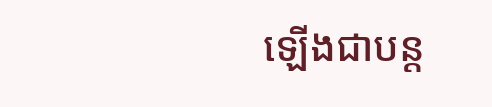ឡើងជាបន្ត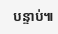បន្ទាប់៕